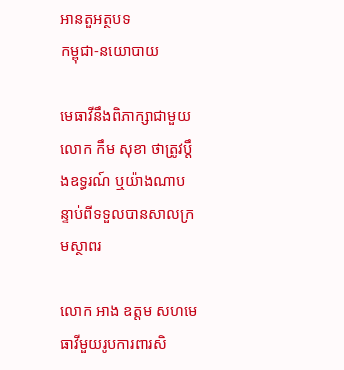អានតួអត្ថបទ
កម្ពុជា-នយោបាយ

មេធាវីនឹងពិភាក្សាជាមួយលោក កឹម សុខា ថាត្រូវប្តឹងឧទ្ធរណ៍ ឬយ៉ាងណាបន្ទាប់ពីទទួលបានសាលក្រមស្ថាពរ

លោក អាង ឧត្តម សហមេធាវីមួយរូបការពារសិ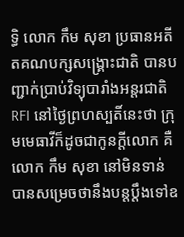ទ្ធិ លោក កឹម សុខា ប្រធានអតីតគណបក្សសង្គ្រោះជាតិ បានបញ្ជាក់ប្រាប់វិទ្យុបារាំងអន្តរជាតិ RFI នៅថ្ងៃព្រហស្បតិ៍នេះថា ក្រុមមេធាវីក៏ដូចជាកូនក្តីលោក គឺលោក កឹម សុខា នៅមិនទាន់បានសម្រេចថានឹងបន្តប្តឹងទៅឧ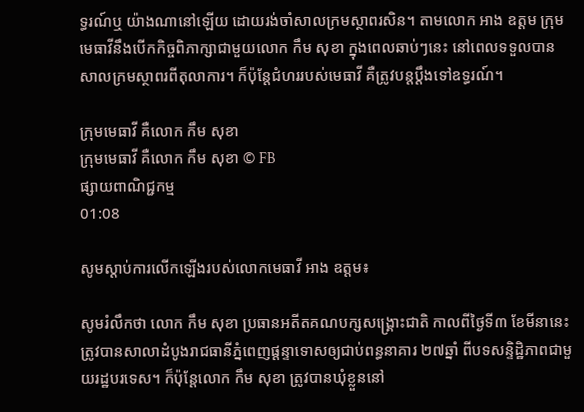ទ្ធរណ៍ឬ យ៉ាងណានៅឡើយ ដោយរង់ចាំសាលក្រមស្ថាពរសិន។ តាមលោក អាង ឧត្តម ក្រុមមេធាវីនឹងបើកកិច្ចពិភាក្សាជាមួយលោក កឹម សុខា ក្នុងពេលឆាប់ៗនេះ នៅពេលទទួលបានសាលក្រមស្ថាពរពីតុលាការ។ ក៏ប៉ុន្តែជំហររបស់មេធាវី គឺត្រូវបន្តប្តឹងទៅឧទ្ធរណ៍។

ក្រុមមេធាវី គឺលោក កឹម សុខា
ក្រុមមេធាវី គឺលោក កឹម សុខា © FB
ផ្សាយពាណិជ្ជកម្ម
01:08

សូមស្តាប់ការលើកឡើងរបស់លោកមេធាវី អាង ឧត្តម៖

សូមរំលឹកថា លោក កឹម សុខា ប្រធានអតីតគណបក្សសង្គ្រោះជាតិ កាលពីថ្ងៃទី៣ ខែមីនានេះ ត្រូវបានសាលាដំបូងរាជធានីភ្នំពេញផ្តន្ទាទោសឲ្យជាប់ពន្ធនាគារ ២៧ឆ្នាំ ពីបទសន្ទិដ្ឋិភាពជាមួយរដ្ឋបរទេស។ ក៏ប៉ុន្តែលោក កឹម សុខា ត្រូវបានឃុំខ្លួននៅ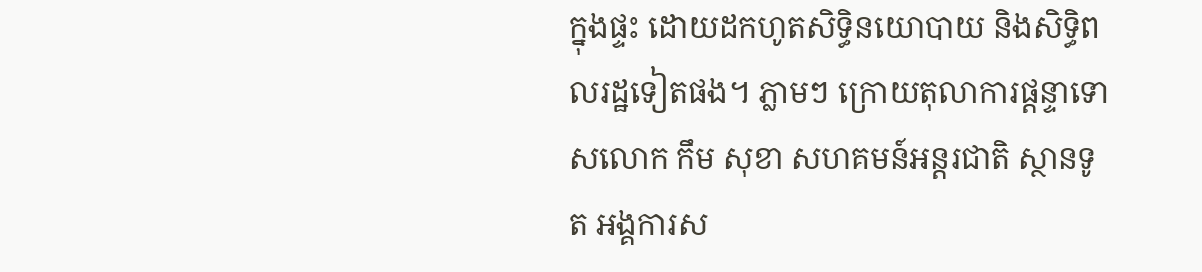ក្នុងផ្ទះ ដោយដកហូតសិទ្ធិនយោបាយ និងសិទ្ធិពលរដ្ឋទៀតផង។ ភ្លាមៗ ក្រោយតុលាការផ្តន្ទាទោសលោក កឹម សុខា សហគមន៍អន្តរជាតិ ស្ថានទូត អង្គការស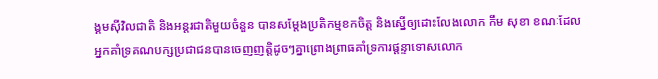ង្គមស៊ីវិលជាតិ និងអន្តរជាតិមួយចំនួន បានសម្តែងប្រតិកម្មខកចិត្ត និងស្នើឲ្យដោះលែងលោក កឹម សុខា ខណៈដែលអ្នកគាំទ្រគណបក្សប្រជាជនបានចេញញត្តិដូចៗគ្នាព្រោងព្រាធគាំទ្រការផ្តន្ទាទោសលោក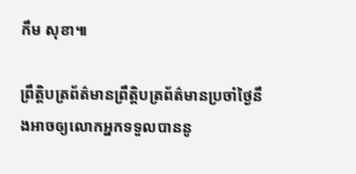កឹម សុខា៕

ព្រឹត្តិបត្រព័ត៌មានព្រឹត្តិបត្រព័ត៌មានប្រចាំថ្ងៃនឹងអាចឲ្យលោកអ្នកទទួលបាននូ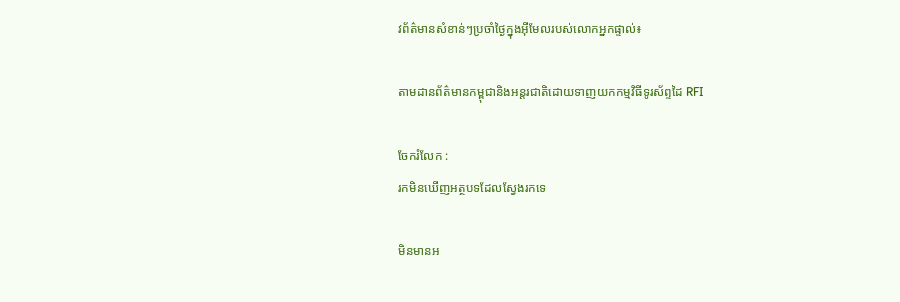វព័ត៌មានសំខាន់ៗប្រចាំថ្ងៃក្នុងអ៊ីមែលរបស់លោកអ្នកផ្ទាល់៖

តាមដានព័ត៌មានកម្ពុជានិងអន្តរជាតិដោយទាញយកកម្មវិធីទូរស័ព្ទដៃ RFI

ចែករំលែក :
រកមិនឃើញអត្ថបទដែលស្វែងរកទេ

មិនមានអ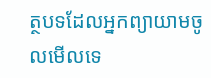ត្ថបទដែលអ្នកព្យាយាមចូលមើលទេ